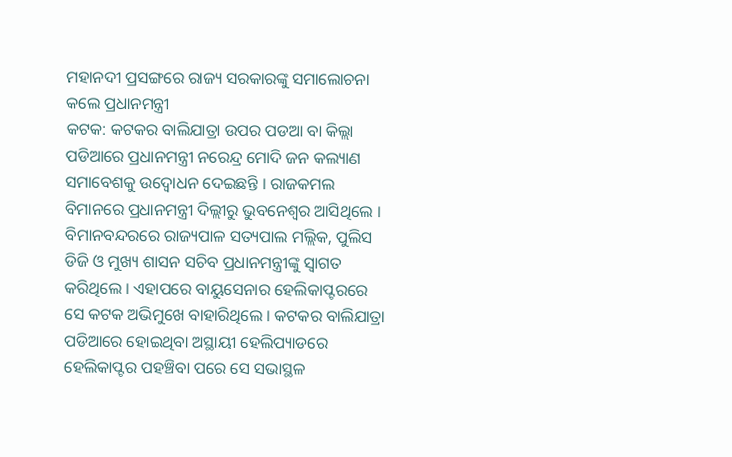ମହାନଦୀ ପ୍ରସଙ୍ଗରେ ରାଜ୍ୟ ସରକାରଙ୍କୁ ସମାଲୋଚନା କଲେ ପ୍ରଧାନମନ୍ତ୍ରୀ
କଟକ: କଟକର ବାଲିଯାତ୍ରା ଉପର ପଡଆ ବା କିଲ୍ଲା ପଡିଆରେ ପ୍ରଧାନମନ୍ତ୍ରୀ ନରେନ୍ଦ୍ର ମୋଦି ଜନ କଲ୍ୟାଣ ସମାବେଶକୁ ଉଦ୍ବୋଧନ ଦେଇଛନ୍ତି । ରାଜକମଲ ବିମାନରେ ପ୍ରଧାନମନ୍ତ୍ରୀ ଦିଲ୍ଲୀରୁ ଭୁବନେଶ୍ୱର ଆସିଥିଲେ । ବିମାନବନ୍ଦରରେ ରାଜ୍ୟପାଳ ସତ୍ୟପାଲ ମଲ୍ଲିକ, ପୁଲିସ ଡିଜି ଓ ମୁଖ୍ୟ ଶାସନ ସଚିବ ପ୍ରଧାନମନ୍ତ୍ରୀଙ୍କୁ ସ୍ୱାଗତ କରିଥିଲେ । ଏହାପରେ ବାୟୁସେନାର ହେଲିକାପ୍ଟରରେ ସେ କଟକ ଅଭିମୁଖେ ବାହାରିଥିଲେ । କଟକର ବାଲିଯାତ୍ରା ପଡିଆରେ ହୋଇଥିବା ଅସ୍ଥାୟୀ ହେଲିପ୍ୟାଡରେ ହେଲିକାପ୍ଟର ପହଞ୍ଚିବା ପରେ ସେ ସଭାସ୍ଥଳ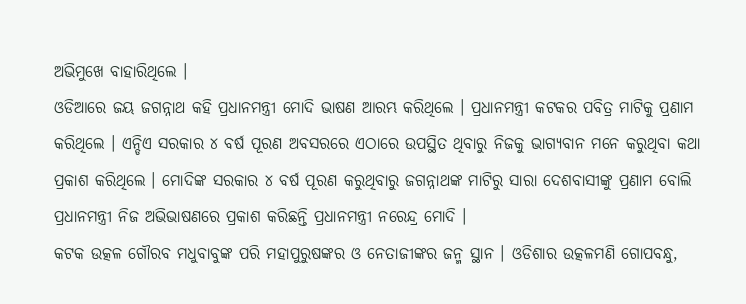ଅଭିମୁଖେ ବାହାରିଥିଲେ ।
ଓଡିଆରେ ଜୟ ଜଗନ୍ନାଥ କହି ପ୍ରଧାନମନ୍ତ୍ରୀ ମୋଦି ଭାଷଣ ଆରମ୍ଭ କରିଥିଲେ । ପ୍ରଧାନମନ୍ତ୍ରୀ କଟକର ପବିତ୍ର ମାଟିକୁ ପ୍ରଣାମ କରିଥିଲେ । ଏନ୍ଡିଏ ସରକାର ୪ ବର୍ଷ ପୂରଣ ଅବସରରେ ଏଠାରେ ଉପସ୍ଥିତ ଥିବାରୁ ନିଜକୁ ଭାଗ୍ୟବାନ ମନେ କରୁଥିବା କଥା ପ୍ରକାଶ କରିଥିଲେ । ମୋଦିଙ୍କ ସରକାର ୪ ବର୍ଷ ପୂରଣ କରୁଥିବାରୁ ଜଗନ୍ନାଥଙ୍କ ମାଟିରୁ ସାରା ଦେଶବାସୀଙ୍କୁ ପ୍ରଣାମ ବୋଲି ପ୍ରଧାନମନ୍ତ୍ରୀ ନିଜ ଅଭିଭାଷଣରେ ପ୍ରକାଶ କରିଛନ୍ତି ପ୍ରଧାନମନ୍ତ୍ରୀ ନରେନ୍ଦ୍ର ମୋଦି ।
କଟକ ଉତ୍କଳ ଗୌରବ ମଧୁବାବୁଙ୍କ ପରି ମହାପୁରୁଷଙ୍କର ଓ ନେତାଜୀଙ୍କର ଜନ୍ମ ସ୍ଥାନ । ଓଡିଶାର ଉତ୍କଳମଣି ଗୋପବନ୍ଧୁ,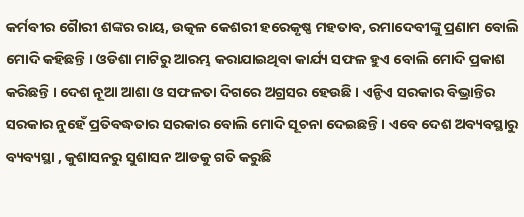କର୍ମବୀର ଗୈାରୀ ଶଙ୍କର ରାୟ, ଉତ୍କଳ କେଶରୀ ହରେକୃଷ୍ଣ ମହତାବ, ରମାଦେବୀଙ୍କୁ ପ୍ରଣାମ ବୋଲି ମୋଦି କହିଛନ୍ତି । ଓଡିଶା ମାଟିରୁ ଆରମ୍ଭ କରାଯାଇଥିବା କାର୍ଯ୍ୟ ସଫଳ ହୁଏ ବୋଲି ମୋଦି ପ୍ରକାଶ କରିଛନ୍ତି । ଦେଶ ନୂଆ ଆଶା ଓ ସଫଳତା ଦିଗରେ ଅଗ୍ରସର ହେଉଛି । ଏନ୍ଡିଏ ସରକାର ବିଭ୍ରାନ୍ତିର ସରକାର ନୁହେଁ ପ୍ରତିବଦ୍ଧତାର ସରକାର ବୋଲି ମୋଦି ସୂଚନା ଦେଇଛନ୍ତି । ଏବେ ଦେଶ ଅବ୍ୟବସ୍ଥାରୁ ବ୍ୟବ୍ୟସ୍ଥା , କୁଶାସନରୁ ସୁଶାସନ ଆଡକୁ ଗତି କରୁଛି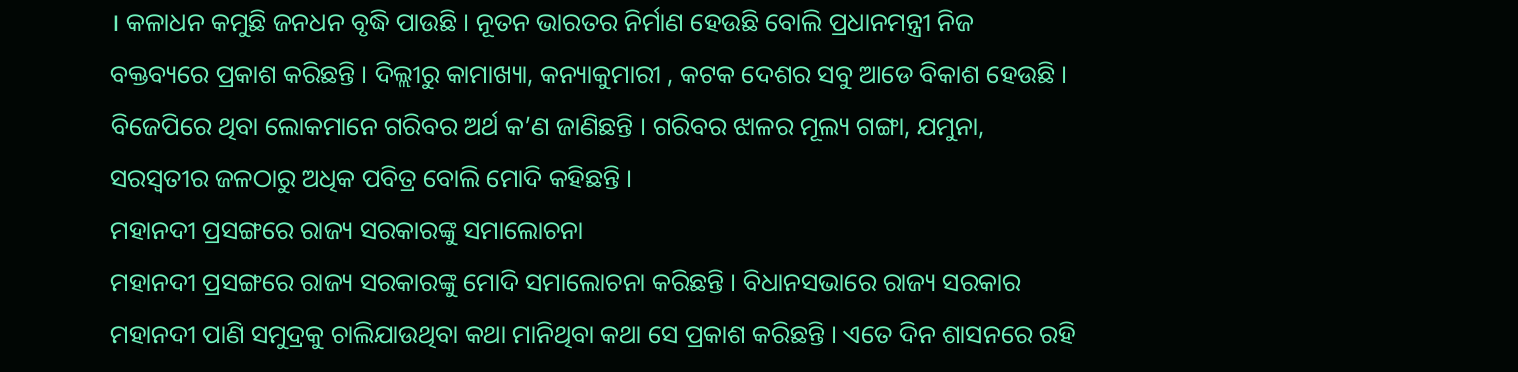। କଳାଧନ କମୁଛି ଜନଧନ ବୃଦ୍ଧି ପାଉଛି । ନୂତନ ଭାରତର ନିର୍ମାଣ ହେଉଛି ବୋଲି ପ୍ରଧାନମନ୍ତ୍ରୀ ନିଜ ବକ୍ତବ୍ୟରେ ପ୍ରକାଶ କରିଛନ୍ତି । ଦିଲ୍ଲୀରୁ କାମାଖ୍ୟା, କନ୍ୟାକୁମାରୀ , କଟକ ଦେଶର ସବୁ ଆଡେ ବିକାଶ ହେଉଛି । ବିଜେପିରେ ଥିବା ଲୋକମାନେ ଗରିବର ଅର୍ଥ କ’ଣ ଜାଣିଛନ୍ତି । ଗରିବର ଝାଳର ମୂଲ୍ୟ ଗଙ୍ଗା, ଯମୁନା, ସରସ୍ୱତୀର ଜଳଠାରୁ ଅଧିକ ପବିତ୍ର ବୋଲି ମୋଦି କହିଛନ୍ତି ।
ମହାନଦୀ ପ୍ରସଙ୍ଗରେ ରାଜ୍ୟ ସରକାରଙ୍କୁ ସମାଲୋଚନା
ମହାନଦୀ ପ୍ରସଙ୍ଗରେ ରାଜ୍ୟ ସରକାରଙ୍କୁ ମୋଦି ସମାଲୋଚନା କରିଛନ୍ତି । ବିଧାନସଭାରେ ରାଜ୍ୟ ସରକାର ମହାନଦୀ ପାଣି ସମୁଦ୍ରକୁ ଚାଲିଯାଉଥିବା କଥା ମାନିଥିବା କଥା ସେ ପ୍ରକାଶ କରିଛନ୍ତି । ଏତେ ଦିନ ଶାସନରେ ରହି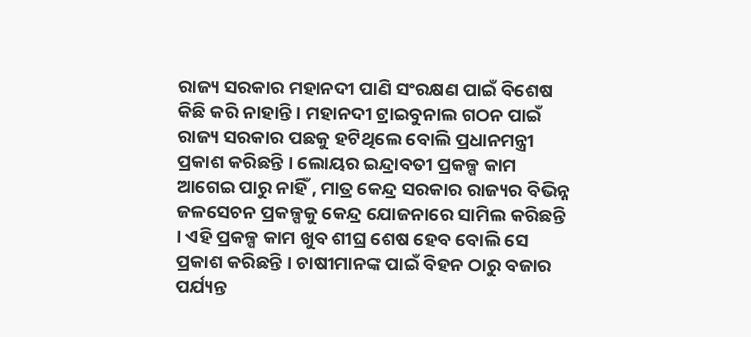ରାଜ୍ୟ ସରକାର ମହାନଦୀ ପାଣି ସଂରକ୍ଷଣ ପାଇଁ ବିଶେଷ କିଛି କରି ନାହାନ୍ତି । ମହାନଦୀ ଟ୍ରାଇବୁନାଲ ଗଠନ ପାଇଁ ରାଜ୍ୟ ସରକାର ପଛକୁ ହଟିଥିଲେ ବୋଲି ପ୍ରଧାନମନ୍ତ୍ରୀ ପ୍ରକାଶ କରିଛନ୍ତି । ଲୋୟର ଇନ୍ଦ୍ରାବତୀ ପ୍ରକଳ୍ପ କାମ ଆଗେଇ ପାରୁ ନାହିଁ , ମାତ୍ର କେନ୍ଦ୍ର ସରକାର ରାଜ୍ୟର ବିଭିନ୍ନ ଜଳସେଚନ ପ୍ରକଳ୍ପକୁ କେନ୍ଦ୍ର ଯୋଜନାରେ ସାମିଲ କରିଛନ୍ତି । ଏହି ପ୍ରକଳ୍ପ କାମ ଖୁବ ଶୀଘ୍ର ଶେଷ ହେବ ବୋଲି ସେ ପ୍ରକାଶ କରିଛନ୍ତି । ଚାଷୀମାନଙ୍କ ପାଇଁ ବିହନ ଠାରୁ ବଜାର ପର୍ଯ୍ୟନ୍ତ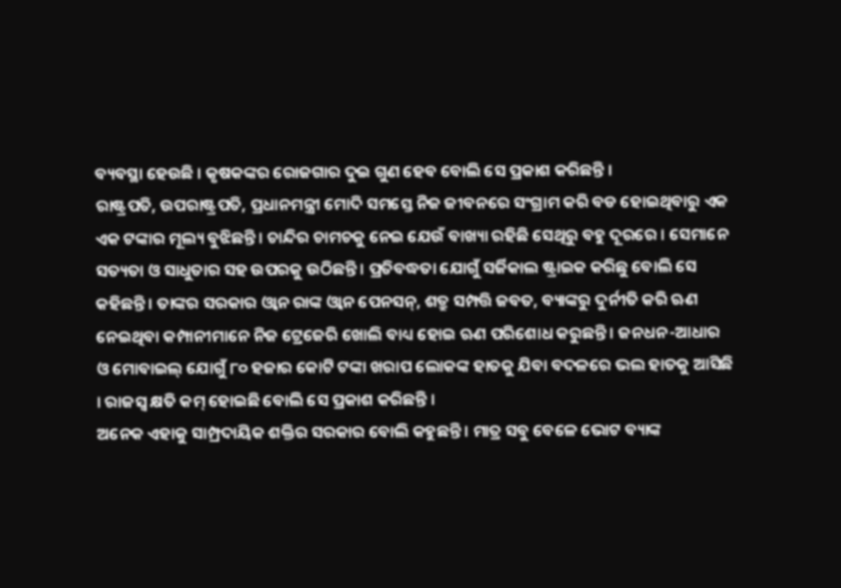ବ୍ୟବସ୍ଥା ହେଉଛି । କୃଷକଙ୍କର ରୋଜଗାର ଦୁଇ ଗୁଣ ହେବ ବୋଲି ସେ ପ୍ରକାଶ କରିଛନ୍ତି ।
ରାଷ୍ଟ୍ରପତି, ଉପରାଷ୍ଟ୍ରପତି, ପ୍ରଧାନମନ୍ତ୍ରୀ ମୋଦି ସମସ୍ତେ ନିଜ ଜୀବନରେ ସଂଗ୍ରାମ କରି ବଡ ହୋଇଥିବାରୁ ଏକ ଏକ ଟଙ୍କାର ମୂଲ୍ୟ ବୁଝିଛନ୍ତି । ଚାନ୍ଦିର ଚାମଚକୁ ନେଇ ଯେଉଁ ବାଖ୍ୟା ରହିଛି ସେଥିରୁ ବହୁ ଦୂରରେ । ସେମାନେ ସତ୍ୟତା ଓ ସାଧୁତାର ସହ ଉପରକୁ ଉଠିଛନ୍ତି । ପ୍ରତିବଦ୍ଧତା ଯୋଗୁଁ ସର୍ଜିକାଲ ଷ୍ଟ୍ରାଇକ କରିଛୁ ବୋଲି ସେ କହିଛନ୍ତି । ତାଙ୍କର ସରକାର ଓ୍ୱାନ ରାଙ୍କ ଓ୍ୱାନ ପେନସନ୍, ଶତ୍ରୁ ସମ୍ପତ୍ତି ଜବତ, ବ୍ୟାଙ୍କରୁ ଦୁର୍ନୀତି କରି ଋଣ ନେଇଥିବା କମ୍ପାନୀମାନେ ନିଜ ଟ୍ରେଜେରି ଖୋଲି ବାଧ୍ୟ ହୋଇ ଋଣ ପରିଶୋଧ କରୁଛନ୍ତି । ଜନଧନ-ଆଧାର ଓ ମୋବାଇଲ୍ ଯୋଗୁଁ ୮୦ ହଜାର କୋଟି ଟଙ୍କା ଖରାପ ଲୋକଙ୍କ ହାତକୁ ଯିବା ବଦଳରେ ଭଲ ହାତକୁ ଆସିଛି । ରାଜସ୍ୱ କ୍ଷତି କମ୍ ହୋଇଛି ବୋଲି ସେ ପ୍ରକାଶ କରିଛନ୍ତି ।
ଅନେକ ଏହାକୁ ସାମ୍ପ୍ରଦାୟିକ ଶକ୍ତିର ସରକାର ବୋଲି କହୁଛନ୍ତି । ମାତ୍ର ସବୁ ବେଳେ ଭୋଟ ବ୍ୟାଙ୍କ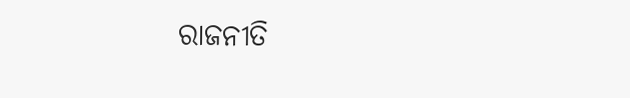ରାଜନୀତି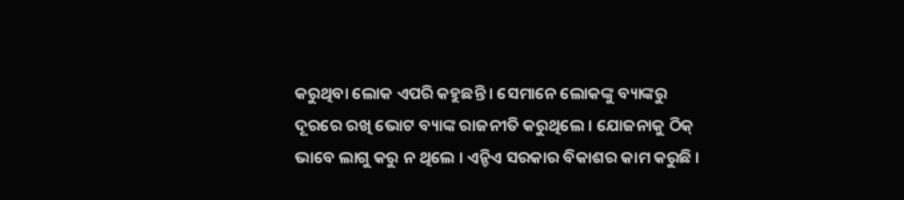କରୁଥିବା ଲୋକ ଏପରି କହୁଛନ୍ତି । ସେମାନେ ଲୋକଙ୍କୁ ବ୍ୟାଙ୍କରୁ ଦୂରରେ ରଖି ଭୋଟ ବ୍ୟାଙ୍କ ରାଜନୀତି କରୁଥିଲେ । ଯୋଜନାକୁ ଠିକ୍ ଭାବେ ଲାଗୁ କରୁ ନ ଥିଲେ । ଏନ୍ଡିଏ ସରକାର ବିକାଶର କାମ କରୁଛି ।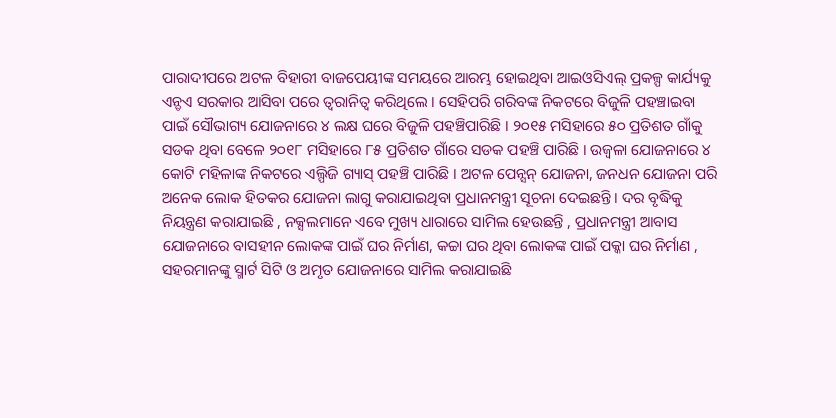ପାରାଦୀପରେ ଅଟଳ ବିହାରୀ ବାଜପେୟୀଙ୍କ ସମୟରେ ଆରମ୍ଭ ହୋଇଥିବା ଆଇଓସିଏଲ୍ ପ୍ରକଳ୍ପ କାର୍ଯ୍ୟକୁ ଏନ୍ଡଏ ସରକାର ଆସିବା ପରେ ତ୍ୱରାନିତ୍ୱ କରିଥିଲେ । ସେହିପରି ଗରିବଙ୍କ ନିକଟରେ ବିଜୁଳି ପହଞ୍ଚାଇବା ପାଇଁ ସୌଭାଗ୍ୟ ଯୋଜନାରେ ୪ ଲକ୍ଷ ଘରେ ବିଜୁଳି ପହଞ୍ଚିପାରିଛି । ୨୦୧୫ ମସିହାରେ ୫୦ ପ୍ରତିଶତ ଗାଁକୁ ସଡକ ଥିବା ବେଳେ ୨୦୧୮ ମସିହାରେ ୮୫ ପ୍ରତିଶତ ଗାଁରେ ସଡକ ପହଞ୍ଚି ପାରିଛି । ଉଜ୍ୱଳା ଯୋଜନାରେ ୪ କୋଟି ମହିଳାଙ୍କ ନିକଟରେ ଏଲ୍ପିଜି ଗ୍ୟାସ୍ ପହଞ୍ଚି ପାରିଛି । ଅଟଳ ପେନ୍ସନ୍ ଯୋଜନା, ଜନଧନ ଯୋଜନା ପରି ଅନେକ ଲୋକ ହିତକର ଯୋଜନା ଲାଗୁ କରାଯାଇଥିବା ପ୍ରଧାନମନ୍ତ୍ରୀ ସୂଚନା ଦେଇଛନ୍ତି । ଦର ବୃଦ୍ଧିକୁ ନିୟନ୍ତ୍ରଣ କରାଯାଇଛି , ନକ୍ସଲମାନେ ଏବେ ମୁଖ୍ୟ ଧାରାରେ ସାମିଲ ହେଉଛନ୍ତି , ପ୍ରଧାନମନ୍ତ୍ରୀ ଆବାସ ଯୋଜନାରେ ବାସହୀନ ଲୋକଙ୍କ ପାଇଁ ଘର ନିର୍ମାଣ, କଚ୍ଚା ଘର ଥିବା ଲୋକଙ୍କ ପାଇଁ ପକ୍କା ଘର ନିର୍ମାଣ , ସହରମାନଙ୍କୁ ସ୍ମାର୍ଟ ସିଟି ଓ ଅମୃତ ଯୋଜନାରେ ସାମିଲ କରାଯାଇଛି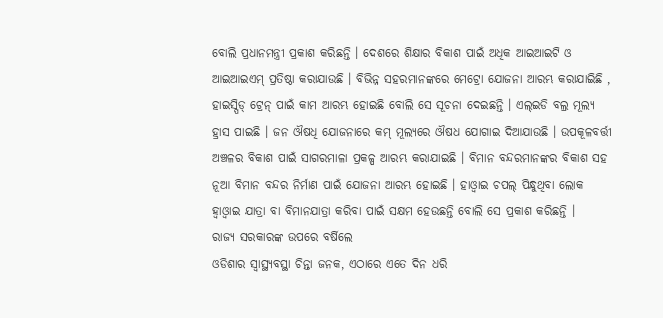ବୋଲି ପ୍ରଧାନମନ୍ତ୍ରୀ ପ୍ରକାଶ କରିଛନ୍ତି । ଦେଶରେ ଶିକ୍ଷାର ବିକାଶ ପାଇଁ ଅଧିକ ଆଇଆଇଟି ଓ ଆଇଆଇଏମ୍ ପ୍ରତିଷ୍ଠା କରାଯାଉଛି । ବିଭିନ୍ନ ସହରମାନଙ୍କରେ ମେଟ୍ରୋ ଯୋଜନା ଆରମ୍ଭ କରାଯାଇିଛି , ହାଇସ୍ପିଡ୍ ଟ୍ରେନ୍ ପାଇଁ କାମ ଆରମ୍ଭ ହୋଇଛି ବୋଲି ସେ ସୂଚନା ଦେଇଛନ୍ତି । ଏଲ୍ଇଡି ବଲ୍ର ମୂଲ୍ୟ ହ୍ରାସ ପାଇଛି । ଜନ ଔଷଧି ଯୋଜନାରେ କମ୍ ମୂଲ୍ୟରେ ଔଷଧ ଯୋଗାଇ ଦିଆଯାଉଛି । ଉପକୂଳବର୍ତ୍ତୀ ଅଞ୍ଚଳର ବିକାଶ ପାଇଁ ସାଗରମାଳା ପ୍ରକଳ୍ପ ଆରମ୍ଭ କରାଯାଇଛି । ବିମାନ ବନ୍ଦରମାନଙ୍କର ବିକାଶ ସହ ନୂଆ ବିମାନ ବନ୍ଦର ନିର୍ମାଣ ପାଇଁ ଯୋଜନା ଆରମ୍ଭ ହୋଇଛି । ହାଓ୍ୱାଇ ଚପଲ୍ ପିନ୍ଧୁଥିବା ଲୋକ ହ୍ୱାଓ୍ୱାଇ ଯାତ୍ରା ବା ବିମାନଯାତ୍ରା କରିବା ପାଇଁ ସକ୍ଷମ ହେଉଛନ୍ତି ବୋଲି ସେ ପ୍ରକାଶ କରିଛନ୍ତି ।
ରାଜ୍ୟ ସରକାରଙ୍କ ଉପରେ ବର୍ଷିଲେ
ଓଡିଶାର ସ୍ୱାସ୍ଥ୍ୟବସ୍ଥା ଚିନ୍ତା ଜନକ, ଏଠାରେ ଏତେ ଦିନ ଧରି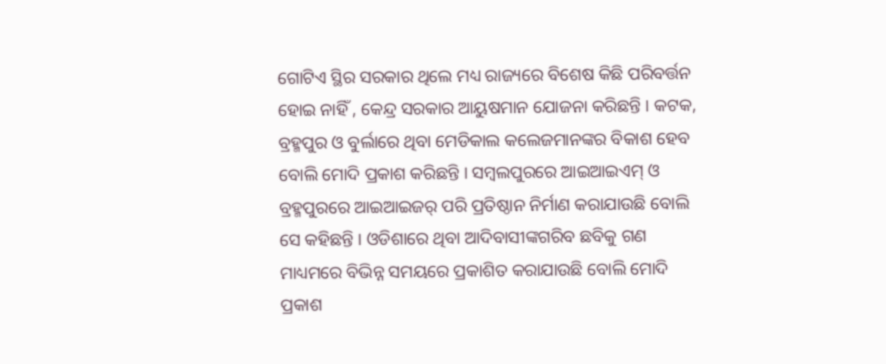ଗୋଟିଏ ସ୍ଥିର ସରକାର ଥିଲେ ମଧ୍ୟ ରାଜ୍ୟରେ ବିଶେଷ କିଛି ପରିବର୍ତ୍ତନ ହୋଇ ନାହିଁ , କେନ୍ଦ୍ର ସରକାର ଆୟୁଷମାନ ଯୋଜନା କରିଛନ୍ତି । କଟକ, ବ୍ରହ୍ମପୁର ଓ ବୁର୍ଲାରେ ଥିବା ମେଡିକାଲ କଲେଜମାନଙ୍କର ବିକାଶ ହେବ ବୋଲି ମୋଦି ପ୍ରକାଶ କରିଛନ୍ତି । ସମ୍ବଲପୁରରେ ଆଇଆଇଏମ୍ ଓ ବ୍ରହ୍ମପୁରରେ ଆଇଆଇଜର୍ ପରି ପ୍ରତିଷ୍ଠାନ ନିର୍ମାଣ କରାଯାଉଛି ବୋଲି ସେ କହିଛନ୍ତି । ଓଡିଶାରେ ଥିବା ଆଦିବାସୀଙ୍କଗରିବ ଛବିକୁ ଗଣ ମାଧ୍ୟମରେ ବିଭିନ୍ନ ସମୟରେ ପ୍ରକାଶିତ କରାଯାଉଛି ବୋଲି ମୋଦି ପ୍ରକାଶ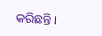କରିଛନ୍ତି ।